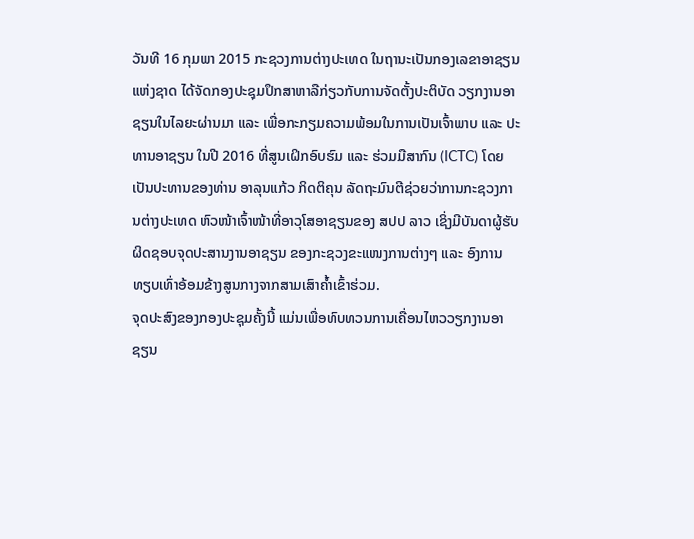ວັນທີ 16 ກຸມພາ 2015 ກະຊວງການຕ່າງປະເທດ ໃນຖານະເປັນກອງເລຂາອາຊຽນແຫ່ງຊາດ ໄດ້ຈັດກອງປະຊຸມປຶກສາຫາລືກ່ຽວກັບການຈັດຕັ້ງປະຕິບັດ ວຽກງານອາຊຽນໃນໄລຍະຜ່ານມາ ແລະ ເພື່ອກະກຽມຄວາມພ້ອມໃນການເປັນເຈົ້າພາບ ແລະ ປະທານອາຊຽນ ໃນປີ 2016 ທີ່ສູນເຝິກອົບຮົມ ແລະ ຮ່ວມມືສາກົນ (ICTC) ໂດຍເປັນປະທານຂອງທ່ານ ອາລຸນແກ້ວ ກິດຕິຄຸນ ລັດຖະມົນຕີຊ່ວຍວ່າການກະຊວງການຕ່າງປະເທດ ຫົວໜ້າເຈົ້າໜ້າທີ່ອາວຸໂສອາຊຽນຂອງ ສປປ ລາວ ເຊິ່ງມີບັນດາຜູ້ຮັບຜິດຊອບຈຸດປະສານງານອາຊຽນ ຂອງກະຊວງຂະແໜງການຕ່າງໆ ແລະ ອົງການທຽບເທົ່າອ້ອມຂ້າງສູນກາງຈາກສາມເສົາຄ້ຳເຂົ້າຮ່ວມ.
ຈຸດປະສົງຂອງກອງປະຊຸມຄັ້ງນີ້ ແມ່ນເພື່ອທົບທວນການເຄື່ອນໄຫວວຽກງານອາຊຽນ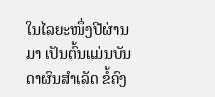ໃນໄລຍະໜຶ່ງປີຜ່ານມາ ເປັນຕົ້ນແມ່ນບັນດາຜົນສຳເລັດ ຂໍ້ຄົງ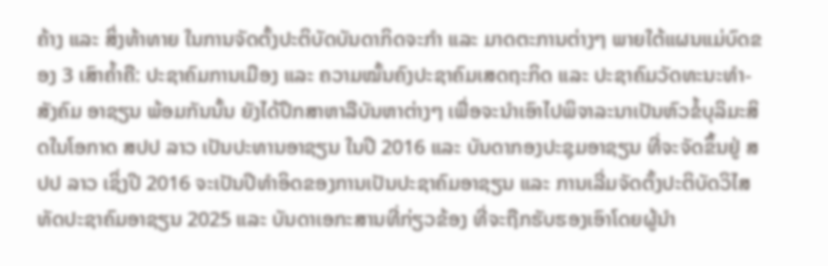ຄ້າງ ແລະ ສິ່ງທ້າທາຍ ໃນການຈັດຕັ້ງປະຕິບັດບັນດາກິດຈະກຳ ແລະ ມາດຕະການຕ່າງໆ ພາຍໃຕ້ແຜນແມ່ບົດຂອງ 3 ເສົາຄ້ຳຄື: ປະຊາຄົມການເມືອງ ແລະ ຄວາມໝັ້ນຄົງປະຊາຄົມເສດຖະກິດ ແລະ ປະຊາຄົມວັດທະນະທຳ-ສັງຄົມ ອາຊຽນ ພ້ອມກັນນັ້ນ ຍັງໄດ້ປຶກສາຫາລືບັນຫາຕ່າງໆ ເພື່ອຈະນຳເອົາໄປພິຈາລະນາເປັນຫົວຂໍ້ບຸລິມະສິດໃນໂອກາດ ສປປ ລາວ ເປັນປະທານອາຊຽນ ໃນປີ 2016 ແລະ ບັນດາກອງປະຊຸມອາຊຽນ ທີ່ຈະຈັດຂຶ້ນຢູ່ ສປປ ລາວ ເຊິ່ງປີ 2016 ຈະເປັນປີທຳອິດຂອງການເປັນປະຊາຄົມອາຊຽນ ແລະ ການເລີ່ມຈັດຕັ້ງປະຕິບັດວິໄສທັດປະຊາຄົມອາຊຽນ 2025 ແລະ ບັນດາເອກະສານທີ່ກ່ຽວຂ້ອງ ທີ່ຈະຖືກຮັບຮອງເອົາໂດຍຜູ້ນຳ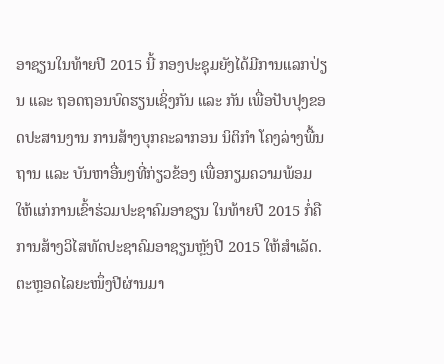ອາຊຽນໃນທ້າຍປີ 2015 ນີ້ ກອງປະຊຸມຍັງໄດ້ມີການແລກປ່ຽນ ແລະ ຖອດຖອນບົດຮຽນເຊິ່ງກັນ ແລະ ກັນ ເພື່ອປັບປຸງຂອດປະສານງານ ການສ້າງບຸກຄະລາກອນ ນິຕິກຳ ໂຄງລ່າງພື້ນຖານ ແລະ ບັນຫາອື່ນໆທີ່ກ່ຽວຂ້ອງ ເພື່ອກຽມຄວາມພ້ອມໃຫ້ແກ່ການເຂົ້າຮ່ວມປະຊາຄົມອາຊຽນ ໃນທ້າຍປີ 2015 ກໍ່ຄືການສ້າງວິໄສທັດປະຊາຄົມອາຊຽນຫຼັງປີ 2015 ໃຫ້ສຳເລັດ.
ຕະຫຼອດໄລຍະໜຶ່ງປີຜ່ານມາ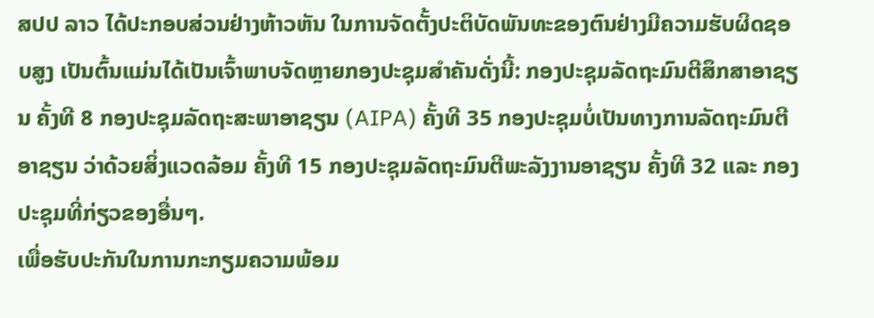ສປປ ລາວ ໄດ້ປະກອບສ່ວນຢ່າງຫ້າວຫັນ ໃນການຈັດຕັ້ງປະຕິບັດພັນທະຂອງຕົນຢ່າງມີຄວາມຮັບຜິດຊອບສູງ ເປັນຕົ້ນແມ່ນໄດ້ເປັນເຈົ້າພາບຈັດຫຼາຍກອງປະຊຸມສຳຄັນດັ່ງນີ້: ກອງປະຊຸມລັດຖະມົນຕີສຶກສາອາຊຽນ ຄັ້ງທີ 8 ກອງປະຊຸມລັດຖະສະພາອາຊຽນ (AIPA) ຄັ້ງທີ 35 ກອງປະຊຸມບໍ່ເປັນທາງການລັດຖະມົນຕີອາຊຽນ ວ່າດ້ວຍສິ່ງແວດລ້ອມ ຄັ້ງທີ 15 ກອງປະຊຸມລັດຖະມົນຕີພະລັງງານອາຊຽນ ຄັ້ງທີ 32 ແລະ ກອງປະຊຸມທີ່ກ່ຽວຂອງອື່ນໆ.
ເພື່ອຮັບປະກັນໃນການກະກຽມຄວາມພ້ອມ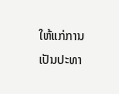ໃຫ້ແກ່ການເປັນປະທາ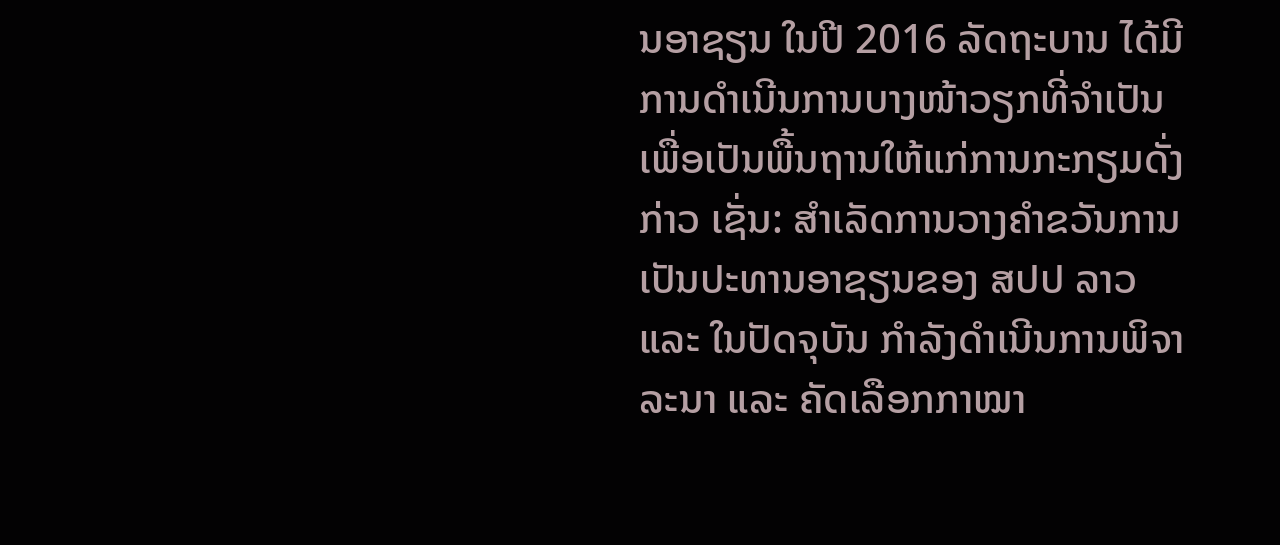ນອາຊຽນ ໃນປີ 2016 ລັດຖະບານ ໄດ້ມີການດຳເນີນການບາງໜ້າວຽກທີ່ຈຳເປັນ ເພື່ອເປັນພື້ນຖານໃຫ້ແກ່ການກະກຽມດັ່ງກ່າວ ເຊັ່ນ: ສຳເລັດການວາງຄຳຂວັນການເປັນປະທານອາຊຽນຂອງ ສປປ ລາວ ແລະ ໃນປັດຈຸບັນ ກຳລັງດຳເນີນການພິຈາລະນາ ແລະ ຄັດເລືອກກາໝາ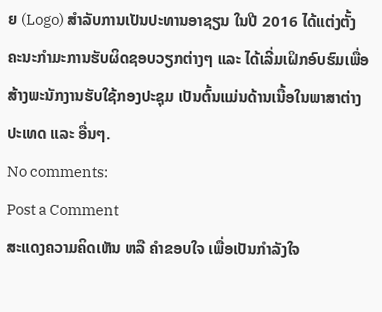ຍ (Logo) ສຳລັບການເປັນປະທານອາຊຽນ ໃນປີ 2016 ໄດ້ແຕ່ງຕັ້ງຄະນະກຳມະການຮັບຜິດຊອບວຽກຕ່າງໆ ແລະ ໄດ້ເລີ່ມເຝິກອົບຮົມເພື່ອສ້າງພະນັກງານຮັບໃຊ້ກອງປະຊຸມ ເປັນຕົ້ນແມ່ນດ້ານເນື້ອໃນພາສາຕ່າງປະເທດ ແລະ ອື່ນໆ.
No comments:
Post a Comment
ສະແດງຄວາມຄິດເຫັນ ຫລື ຄຳຂອບໃຈ ເພື່ອເປັນກຳລັງໃຈ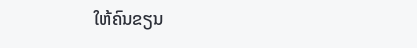ໃຫ້ຄົນຂຽນ